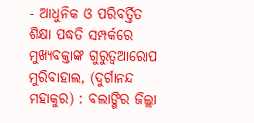- ଆଧୁନିକ ଓ ପରିବର୍ତ୍ତିତ ଶିକ୍ଷା ପଦ୍ଧତି ସମ୍ପର୍କରେ ମୁଖ୍ୟବକ୍ତାଙ୍କ ଗୁରୁତ୍ଵଆରୋପ
ମୁରିବାହାଲ, (ଦୁର୍ଗାନନ୍ଦ ମହାକୁର) : ବଲାଙ୍ଗିର ଜିଲ୍ଲା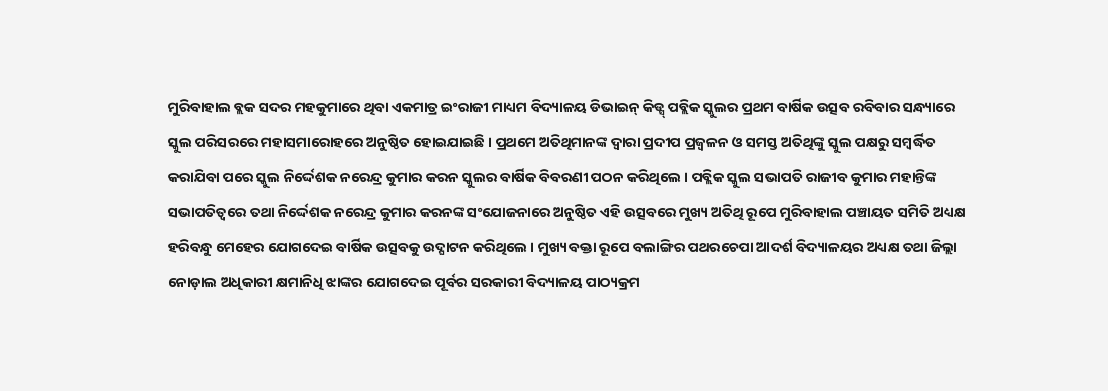ମୁରିବାହାଲ ବ୍ଲକ ସଦର ମହକୁମାରେ ଥିବା ଏକମାତ୍ର ଇଂରାଜୀ ମାଧ୍ୟମ ବିଦ୍ୟାଳୟ ଡିଭାଇନ୍ କିଡ୍ସ୍ ପବ୍ଲିକ ସ୍କୁଲର ପ୍ରଥମ ବାର୍ଷିକ ଉତ୍ସବ ରବିବାର ସନ୍ଧ୍ୟାରେ ସ୍କୁଲ ପରିସରରେ ମହାସମାରୋହରେ ଅନୁଷ୍ଠିତ ହୋଇଯାଇଛି । ପ୍ରଥମେ ଅତିଥିମାନଙ୍କ ଦ୍ଵାରା ପ୍ରଦୀପ ପ୍ରଜ୍ୱଳନ ଓ ସମସ୍ତ ଅତିଥିଙ୍କୁ ସ୍କୁଲ ପକ୍ଷରୁ ସମ୍ବର୍ଦ୍ଧିତ କରାଯିବା ପରେ ସ୍କୁଲ ନିର୍ଦ୍ଦେଶକ ନରେନ୍ଦ୍ର କୁମାର କରନ ସ୍କୁଲର ବାର୍ଷିକ ବିବରଣୀ ପଠନ କରିଥିଲେ । ପବ୍ଲିକ ସ୍କୁଲ ସଭାପତି ରାଜୀବ କୁମାର ମହାନ୍ତିଙ୍କ ସଭାପତିତ୍ୱରେ ତଥା ନିର୍ଦ୍ଦେଶକ ନରେନ୍ଦ୍ର କୁମାର କରନଙ୍କ ସଂଯୋଜନାରେ ଅନୁଷ୍ଠିତ ଏହି ଉତ୍ସବରେ ମୁଖ୍ୟ ଅତିଥି ରୂପେ ମୁରିବାହାଲ ପଞ୍ଚାୟତ ସମିତି ଅଧ୍ୟକ୍ଷ ହରିବନ୍ଧୁ ମେହେର ଯୋଗଦେଇ ବାର୍ଷିକ ଉତ୍ସବକୁ ଉଦ୍ଘାଟନ କରିଥିଲେ । ମୁଖ୍ୟ ବକ୍ତା ରୂପେ ବଲାଙ୍ଗିର ପଥରଚେପା ଆଦର୍ଶ ବିଦ୍ୟାଳୟର ଅଧ୍ୟକ୍ଷ ତଥା ଜିଲ୍ଲା ନୋଡ଼ାଲ ଅଧିକାରୀ କ୍ଷମାନିଧି ଝାଙ୍କର ଯୋଗଦେଇ ପୂର୍ବର ସରକାରୀ ବିଦ୍ୟାଳୟ ପାଠ୍ୟକ୍ରମ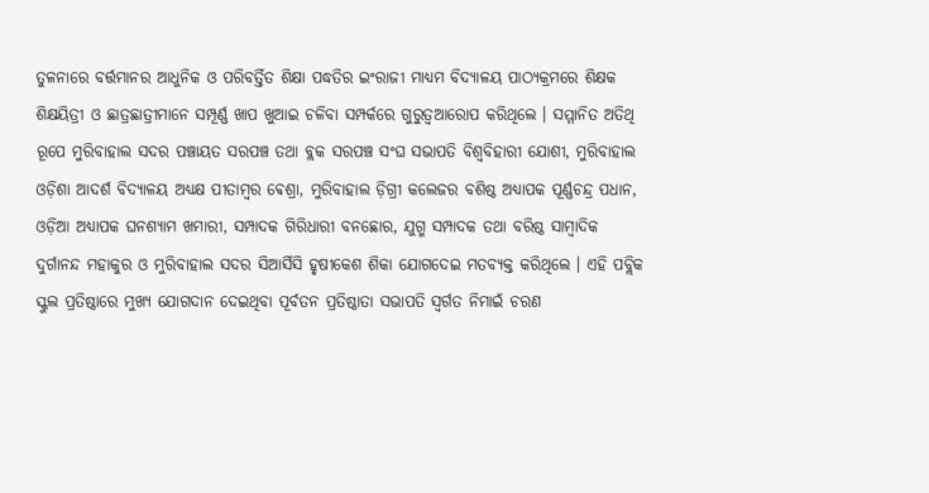ତୁଳନାରେ ବର୍ତ୍ତମାନର ଆଧୁନିକ ଓ ପରିବର୍ତ୍ତିତ ଶିକ୍ଷା ପଦ୍ଧତିର ଇଂରାଜୀ ମାଧ୍ୟମ ବିଦ୍ୟାଳୟ ପାଠ୍ୟକ୍ରମରେ ଶିକ୍ଷକ ଶିକ୍ଷୟିତ୍ରୀ ଓ ଛାତ୍ରଛାତ୍ରୀମାନେ ସମ୍ପୂର୍ଣ୍ଣ ଖାପ ଖୁଆଇ ଚଳିବା ସମ୍ପର୍କରେ ଗୁରୁତ୍ଵଆରୋପ କରିଥିଲେ । ସମ୍ମାନିତ ଅତିଥି ରୂପେ ମୁରିବାହାଲ ସଦର ପଞ୍ଚାୟତ ସରପଞ୍ଚ ତଥା ବ୍ଲକ ସରପଞ୍ଚ ସଂଘ ସଭାପତି ବିଶ୍ୱବିହାରୀ ଯୋଶୀ, ମୁରିବାହାଲ ଓଡ଼ିଶା ଆଦର୍ଶ ବିଦ୍ୟାଳୟ ଅଧ୍ୟକ୍ଷ ପୀତାମ୍ବର ଵେଶ୍ରା, ମୁରିବାହାଲ ଡ଼ିଗ୍ରୀ କଲେଜର ବଶିଷ୍ଠ ଅଧ୍ୟାପକ ପୂର୍ଣ୍ଣଚନ୍ଦ୍ର ପଧାନ, ଓଡ଼ିଆ ଅଧ୍ୟାପକ ଘନଶ୍ୟାମ ଖମାରୀ, ସମ୍ପାଦକ ଗିରିଧାରୀ ବନଛୋର, ଯୁଗ୍ମ ସମ୍ପାଦକ ତଥା ବରିଷ୍ଠ ସାମ୍ବାଦିକ ଦୁର୍ଗାନନ୍ଦ ମହାକୁର ଓ ମୁରିବାହାଲ ସଦର ସିଆର୍ସିସି ହୃଷୀକେଶ ଶିକା ଯୋଗଦେଇ ମତବ୍ୟକ୍ତ କରିଥିଲେ । ଏହି ପବ୍ଲିକ ସ୍କୁଲ ପ୍ରତିଷ୍ଠାରେ ମୁଖ୍ୟ ଯୋଗଦାନ ଦେଇଥିବା ପୂର୍ବତନ ପ୍ରତିଷ୍ଠାତା ସଭାପତି ସ୍ୱର୍ଗତ ନିମାଇଁ ଚରଣ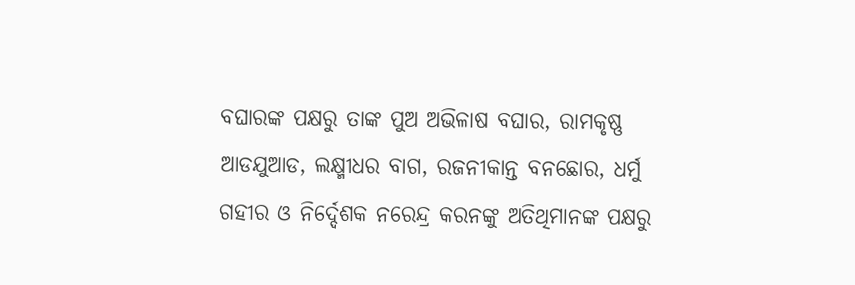ବଘାରଙ୍କ ପକ୍ଷରୁ ତାଙ୍କ ପୁଅ ଅଭିଳାଷ ବଘାର, ରାମକୃଷ୍ଣ ଆଡଯୁଆଡ, ଲକ୍ଷ୍ମୀଧର ବାଗ, ରଜନୀକାନ୍ତ ବନଛୋର, ଧର୍ମୁ ଗହୀର ଓ ନିର୍ଦ୍ଦେଶକ ନରେନ୍ଦ୍ର କରନଙ୍କୁ ଅତିଥିମାନଙ୍କ ପକ୍ଷରୁ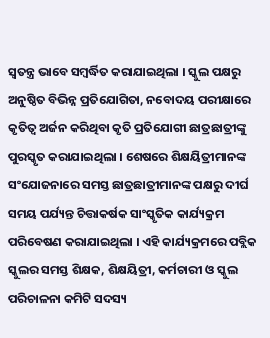ସ୍ୱତନ୍ତ୍ର ଭାବେ ସମ୍ବର୍ଦ୍ଧିତ କରାଯାଇଥିଲା । ସ୍କୁଲ ପକ୍ଷରୁ ଅନୁଷ୍ଠିତ ବିଭିନ୍ନ ପ୍ରତିଯୋଗିତା, ନବୋଦୟ ପରୀକ୍ଷାରେ କୃତିତ୍ୱ ଅର୍ଜନ କରିଥିବା କୃତି ପ୍ରତିଯୋଗୀ ଛାତ୍ରଛାତ୍ରୀଙ୍କୁ ପୁରସ୍କୃତ କରାଯାଇଥିଲା । ଶେଷରେ ଶିକ୍ଷୟିତ୍ରୀମାନଙ୍କ ସଂଯୋଜନାରେ ସମସ୍ତ ଛାତ୍ରଛାତ୍ରୀମାନଙ୍କ ପକ୍ଷରୁ ଦୀର୍ଘ ସମୟ ପର୍ଯ୍ୟନ୍ତ ଚିତ୍ତାକର୍ଷକ ସାଂସ୍କୃତିକ କାର୍ଯ୍ୟକ୍ରମ ପରିବେଷଣ କରାଯାଇଥିଲା । ଏହି କାର୍ଯ୍ୟକ୍ରମରେ ପବ୍ଲିକ ସ୍କୁଲର ସମସ୍ତ ଶିକ୍ଷକ, ଶିକ୍ଷୟିତ୍ରୀ, କର୍ମଚାରୀ ଓ ସ୍କୁଲ ପରିଚାଳନା କମିଟି ସଦସ୍ୟ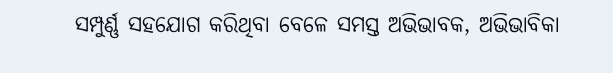ସମ୍ପୁର୍ଣ୍ଣ ସହଯୋଗ କରିଥିବା ବେଳେ ସମସ୍ତ ଅଭିଭାବକ, ଅଭିଭାବିକା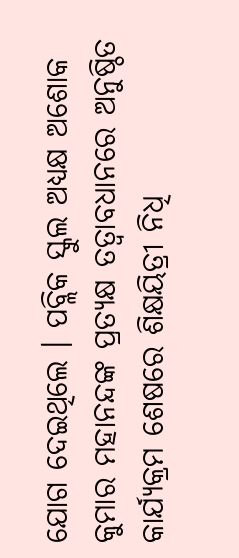ଯୋଗ ଦେଇଥିଲେ । ପବ୍ଲିକ ସ୍କୁଲ ଅଧ୍ୟକ୍ଷ ଅଶୋକ କୁମାର ମହାନନ୍ଦଙ୍କ ପ୍ରତ୍ୟକ୍ଷ ତତ୍ୱାବଧାନରେ ଅନୁଷ୍ଠିତ କାର୍ଯ୍ୟକ୍ରମ ଶେଷରେ ଶିକ୍ଷୟିତ୍ରୀ ନିଧି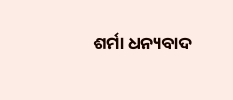ଶର୍ମା ଧନ୍ୟବାଦ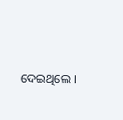ଦେଇଥିଲେ ।